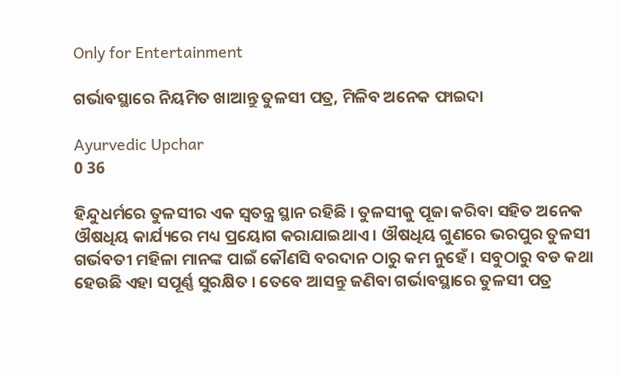Only for Entertainment

ଗର୍ଭାବସ୍ଥାରେ ନିୟମିତ ଖାଆନ୍ତୁ ତୁଳସୀ ପତ୍ର, ମିଳିବ ଅନେକ ଫାଇଦା

Ayurvedic Upchar
0 36

ହିନ୍ଦୁଧର୍ମରେ ତୁଳସୀର ଏକ ସ୍ୱତନ୍ତ୍ର ସ୍ଥାନ ରହିଛି । ତୁଳସୀକୁ ପୂଜା କରିବା ସହିତ ଅନେକ ଔଷଧିୟ କାର୍ଯ୍ୟରେ ମଧ୍ୟ ପ୍ରୟୋଗ କରାଯାଇଥାଏ । ଔଷଧିୟ ଗୁଣରେ ଭରପୁର ତୁଳସୀ ଗର୍ଭବତୀ ମହିଳା ମାନଙ୍କ ପାଇଁ କୌଣସି ବରଦାନ ଠାରୁ କମ ନୁହେଁ । ସବୁଠାରୁ ବଡ କଥା ହେଉଛି ଏହା ସପୂର୍ଣ୍ଣ ସୁରକ୍ଷିତ । ତେବେ ଆସନ୍ତୁ ଜଣିବା ଗର୍ଭାବସ୍ଥାରେ ତୁଳସୀ ପତ୍ର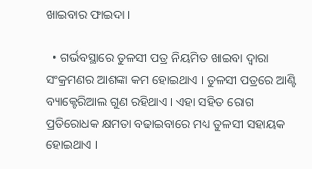ଖାଇବାର ଫାଇଦା ।

  • ଗର୍ଭବସ୍ଥାରେ ତୁଳସୀ ପତ୍ର ନିୟମିତ ଖାଇବା ଦ୍ୱାରା ସଂକ୍ରମଣର ଆଶଙ୍କା କମ ହୋଇଥାଏ । ତୁଳସୀ ପତ୍ରରେ ଆଣ୍ଟି ବ୍ୟାକ୍ଟେରିଆଲ ଗୁଣ ରହିଥାଏ । ଏହା ସହିତ ରୋଗ ପ୍ରତିରୋଧକ କ୍ଷମତା ବଢାଇବାରେ ମଧ୍ୟ ତୁଳସୀ ସହାୟକ ହୋଇଥାଏ ।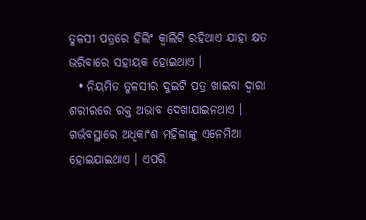ତୁଳସୀ ପତ୍ରରେ ହିଲିଂ କ୍ୱାଲିଟି ରହିଥାଏ ଯାହା କ୍ଷତ ଭରିବାରେ ସହାୟକ ହୋଇଥାଏ ।
  • ନିୟମିତ ତୁଳସୀର ଦୁଇଟି ପତ୍ର ଖାଇବା ଦ୍ୱାରା ଶରୀରରେ ରକ୍ତ ଅଭାବ ଦେଖାଯାଇନଥାଏ । ଗର୍ଭବସ୍ଥାରେ ଅଧିକାଂଶ ମହିଳାଙ୍କୁ ଏନେମିଆ ହୋଇଯାଇଥାଏ । ଏପରି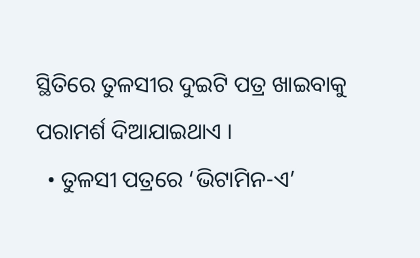ସ୍ଥିତିରେ ତୁଳସୀର ଦୁଇଟି ପତ୍ର ଖାଇବାକୁ ପରାମର୍ଶ ଦିଆଯାଇଥାଏ ।
  • ତୁଳସୀ ପତ୍ରରେ ‘ଭିଟାମିନ-ଏ’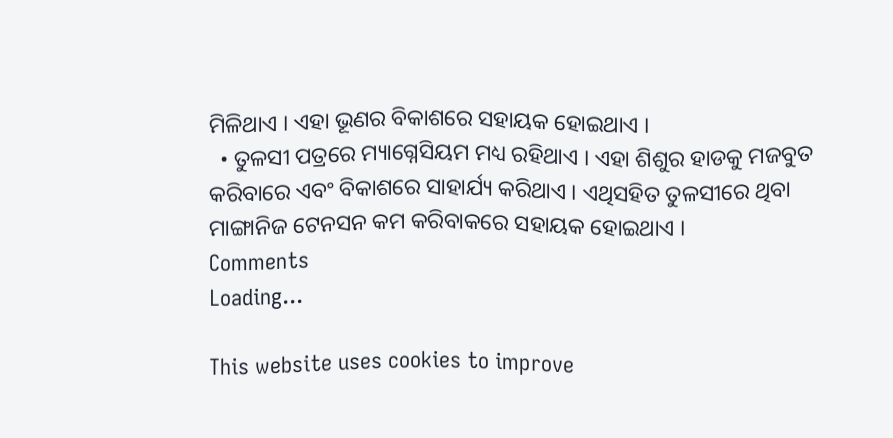ମିଳିଥାଏ । ଏହା ଭୂଣର ବିକାଶରେ ସହାୟକ ହୋଇଥାଏ ।
  • ତୁଳସୀ ପତ୍ରରେ ମ୍ୟାଗ୍ନେସିୟମ ମଧ୍ୟ ରହିଥାଏ । ଏହା ଶିଶୁର ହାଡକୁ ମଜବୁତ କରିବାରେ ଏବଂ ବିକାଶରେ ସାହାର୍ଯ୍ୟ କରିଥାଏ । ଏଥିସହିତ ତୁଳସୀରେ ଥିବା ମାଙ୍ଗାନିଜ ଟେନସନ କମ କରିବାକରେ ସହାୟକ ହୋଇଥାଏ ।
Comments
Loading...

This website uses cookies to improve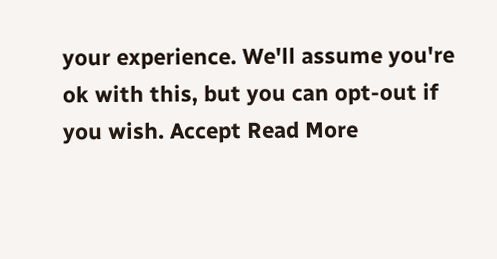your experience. We'll assume you're ok with this, but you can opt-out if you wish. Accept Read More